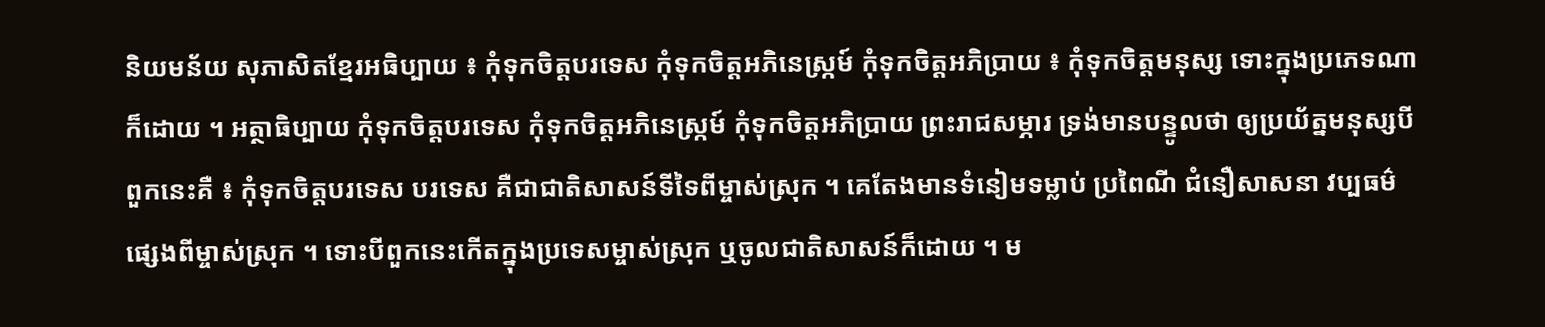និយមន័យ សុភាសិតខ្មែរអធិប្បាយ ៖ កុំទុកចិត្តបរទេស កុំទុកចិត្តអភិនេស្ក្រម៍ កុំទុកចិត្តអភិប្រាយ ៖ កុំទុកចិត្តមនុស្ស ទោះក្នុងប្រភេទណាក៏ដោយ ។ អត្ថាធិប្បាយ កុំទុកចិត្តបរទេស កុំទុកចិត្តអភិនេស្ក្រម៍ កុំទុកចិត្តអភិប្រាយ ព្រះរាជសម្ភារ ទ្រង់មានបន្ទូលថា ឲ្យប្រយ័ត្នមនុស្សបីពួកនេះគឺ ៖ កុំទុកចិត្តបរទេស បរទេស គឺជាជាតិសាសន៍ទីទៃពីម្ចាស់ស្រុក ។ គេតែងមានទំនៀមទម្លាប់ ប្រពៃណី ជំនឿសាសនា វប្បធម៌ផ្សេងពីម្ចាស់ស្រុក ។ ទោះបីពួកនេះកើតក្នុងប្រទេសម្ចាស់ស្រុក ឬចូលជាតិសាសន៍ក៏ដោយ ។ ម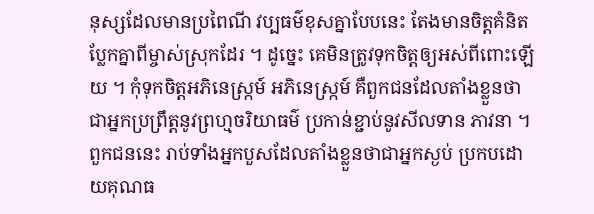នុស្សដែលមានប្រពៃណី វប្បធម៌ខុសគ្នាបែបនេះ តែងមានចិត្តគំនិតប្លែកគ្នាពីម្ចាស់ស្រុកដែរ ។ ដូច្នេះ គេមិនត្រូវទុកចិត្តឲ្យអស់ពីពោះឡើយ ។ កុំទុកចិត្តអភិនេស្ក្រម៍ អភិនេស្ក្រម៍ គឺពួកជនដែលតាំងខ្លួនថាជាអ្នកប្រព្រឹត្តនូវព្រហ្មចរិយាធម៌ ប្រកាន់ខ្ជាប់នូវសីលទាន ភាវនា ។ ពួកជននេះ រាប់ទាំងអ្នកបួសដែលតាំងខ្លួនថាជាអ្នកស្ងប់ ប្រកបដោយគុណធ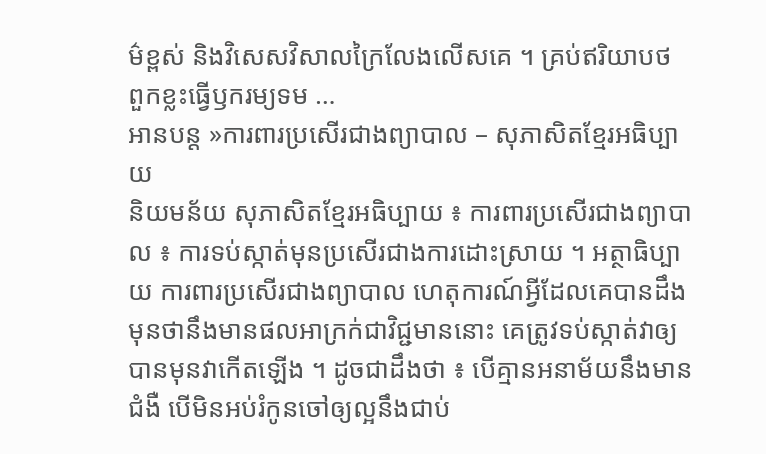ម៌ខ្ពស់ និងវិសេសវិសាលក្រៃលែងលើសគេ ។ គ្រប់ឥរិយាបថ ពួកខ្លះធ្វើឫករម្យទម …
អានបន្ត »ការពារប្រសើរជាងព្យាបាល – សុភាសិតខ្មែរអធិប្បាយ
និយមន័យ សុភាសិតខ្មែរអធិប្បាយ ៖ ការពារប្រសើរជាងព្យាបាល ៖ ការទប់ស្កាត់មុនប្រសើរជាងការដោះស្រាយ ។ អត្ថាធិប្បាយ ការពារប្រសើរជាងព្យាបាល ហេតុការណ៍អ្វីដែលគេបានដឹងមុនថានឹងមានផលអាក្រក់ជាវិជ្ជមាននោះ គេត្រូវទប់ស្កាត់វាឲ្យបានមុនវាកើតឡើង ។ ដូចជាដឹងថា ៖ បើគ្មានអនាម័យនឹងមានជំងឺ បើមិនអប់រំកូនចៅឲ្យល្អនឹងជាប់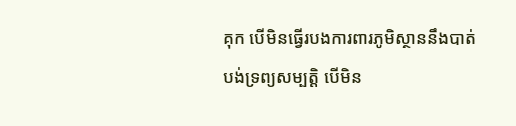គុក បើមិនធ្វើរបងការពារភូមិស្ថាននឹងបាត់បង់ទ្រព្យសម្បត្តិ បើមិន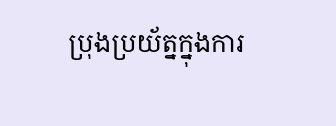ប្រុងប្រយ័ត្នក្នុងការ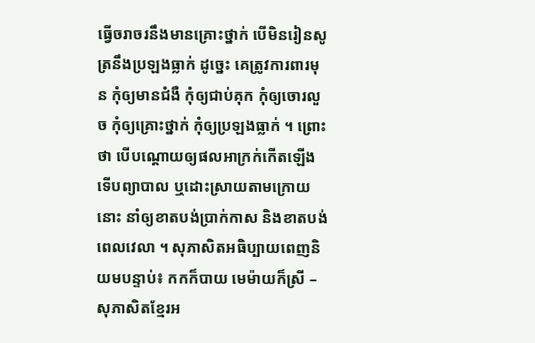ធ្វើចរាចរនឹងមានគ្រោះថ្នាក់ បើមិនរៀនសូត្រនឹងប្រឡងធ្លាក់ ដូច្នេះ គេត្រូវការពារមុន កុំឲ្យមានជំងឺ កុំឲ្យជាប់គុក កុំឲ្យចោរលួច កុំឲ្យគ្រោះថ្នាក់ កុំឲ្យប្រឡងធ្លាក់ ។ ព្រោះថា បើបណ្ដោយឲ្យផលអាក្រក់កើតឡើងទើបព្យាបាល ឬដោះស្រាយតាមក្រោយនោះ នាំឲ្យខាតបង់ប្រាក់កាស និងខាតបង់ពេលវេលា ។ សុភាសិតអធិប្បាយពេញនិយមបន្ទាប់៖ កកក៏បាយ មេម៉ាយក៏ស្រី – សុភាសិតខ្មែរអ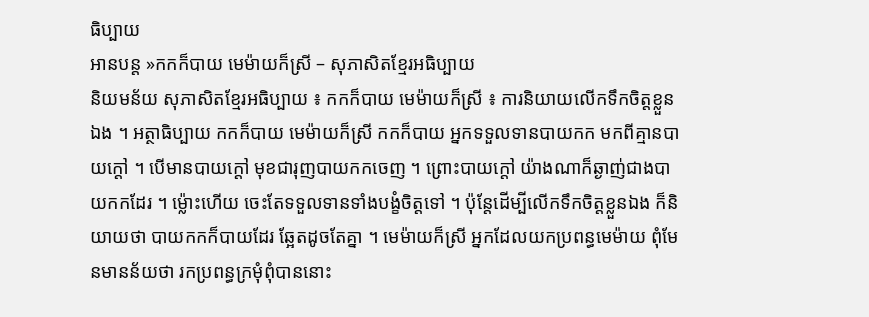ធិប្បាយ
អានបន្ត »កកក៏បាយ មេម៉ាយក៏ស្រី – សុភាសិតខ្មែរអធិប្បាយ
និយមន័យ សុភាសិតខ្មែរអធិប្បាយ ៖ កកក៏បាយ មេម៉ាយក៏ស្រី ៖ ការនិយាយលើកទឹកចិត្តខ្លួនឯង ។ អត្ថាធិប្បាយ កកក៏បាយ មេម៉ាយក៏ស្រី កកក៏បាយ អ្នកទទួលទានបាយកក មកពីគ្មានបាយក្ដៅ ។ បើមានបាយក្ដៅ មុខជារុញបាយកកចេញ ។ ព្រោះបាយក្ដៅ យ៉ាងណាក៏ឆ្ងាញ់ជាងបាយកកដែរ ។ ម្ល៉ោះហើយ ចេះតែទទួលទានទាំងបង្ខំចិត្តទៅ ។ ប៉ុន្តែដើម្បីលើកទឹកចិត្តខ្លួនឯង ក៏និយាយថា បាយកកក៏បាយដែរ ឆ្អែតដូចតែគ្នា ។ មេម៉ាយក៏ស្រី អ្នកដែលយកប្រពន្ធមេម៉ាយ ពុំមែនមានន័យថា រកប្រពន្ធក្រមុំពុំបាននោះ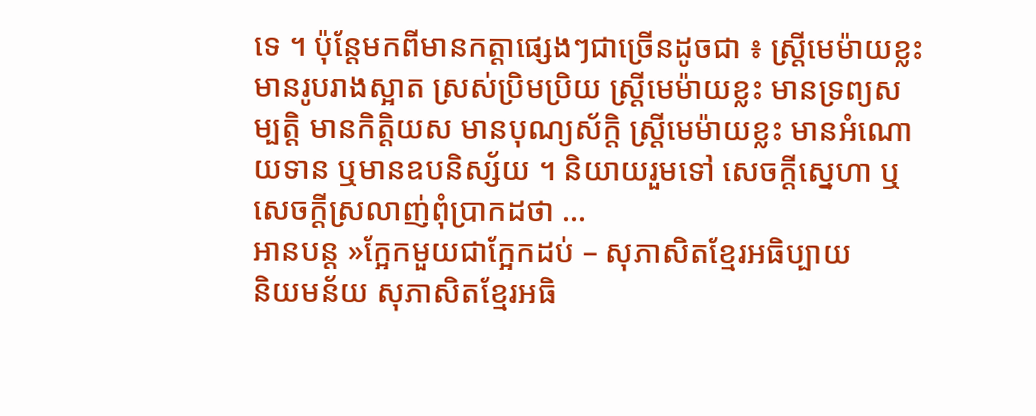ទេ ។ ប៉ុន្តែមកពីមានកត្តាផ្សេងៗជាច្រើនដូចជា ៖ ស្ត្រីមេម៉ាយខ្លះ មានរូបរាងស្អាត ស្រស់ប្រិមប្រិយ ស្ត្រីមេម៉ាយខ្លះ មានទ្រព្យសម្បត្តិ មានកិត្តិយស មានបុណ្យស័ក្តិ ស្ត្រីមេម៉ាយខ្លះ មានអំណោយទាន ឬមានឧបនិស្ស័យ ។ និយាយរួមទៅ សេចក្ដីស្នេហា ឬសេចក្ដីស្រលាញ់ពុំប្រាកដថា …
អានបន្ត »ក្អែកមួយជាក្អែកដប់ – សុភាសិតខ្មែរអធិប្បាយ
និយមន័យ សុភាសិតខ្មែរអធិ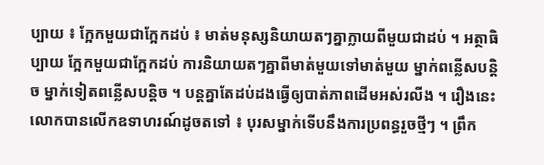ប្បាយ ៖ ក្អែកមួយជាក្អែកដប់ ៖ មាត់មនុស្សនិយាយតៗគ្នាក្លាយពីមួយជាដប់ ។ អត្ថាធិប្បាយ ក្អែកមួយជាក្អែកដប់ ការនិយាយតៗគ្នាពីមាត់មួយទៅមាត់មួយ ម្នាក់ពន្លើសបន្តិច ម្នាក់ទៀតពន្លើសបន្តិច ។ បន្តគ្នាតែដប់ដងធ្វើឲ្យបាត់ភាពដើមអស់រលីង ។ រឿងនេះ លោកបានលើកឧទាហរណ៍ដូចតទៅ ៖ បុរសម្នាក់ទើបនឹងការប្រពន្ធរួចថ្មីៗ ។ ព្រឹក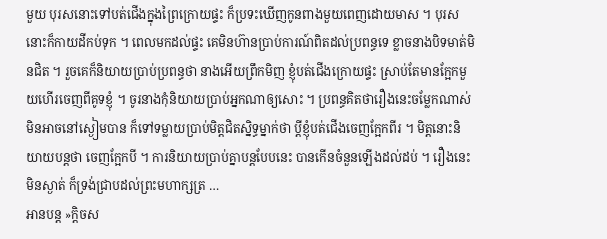មួយ បុរសនោះទៅបត់ជើងក្នុងព្រៃក្រោយផ្ទះ ក៏ប្រទះឃើញកូនពាងមួយពេញដោយមាស ។ បុរសនោះក៏កាយដីកប់ទុក ។ ពេលមកដល់ផ្ទះ គេមិនហ៊ានប្រាប់ការណ៍ពិតដល់ប្រពន្ធទេ ខ្លាចនាងបិទមាត់មិនជិត ។ រួចគេក៏និយាយប្រាប់ប្រពន្ធថា នាងអើយព្រឹកមិញ ខ្ញុំបត់ជើងក្រោយផ្ទះ ស្រាប់តែមានក្អែកមួយហើរចេញពីគូទខ្ញុំ ។ ចូរនាងកុំនិយាយប្រាប់អ្នកណាឲ្យសោះ ។ ប្រពន្ធគិតថារឿងនេះចម្លែកណាស់ មិនអាចនៅស្ងៀមបាន ក៏ទៅទម្លាយប្រាប់មិត្តជិតស្និទ្ធម្នាក់ថា ប្ដីខ្ញុំបត់ជើងចេញក្អែកពីរ ។ មិត្តនោះនិយាយបន្តថា ចេញក្អែកបី ។ ការនិយាយប្រាប់គ្នាបន្តបែបនេះ បានកើនចំនួនឡើងដល់ដប់ ។ រឿងនេះមិនស្ងាត់ ក៏ទ្រង់ជ្រាបដល់ព្រះមហាក្សត្រ …
អានបន្ត »ក្តិចស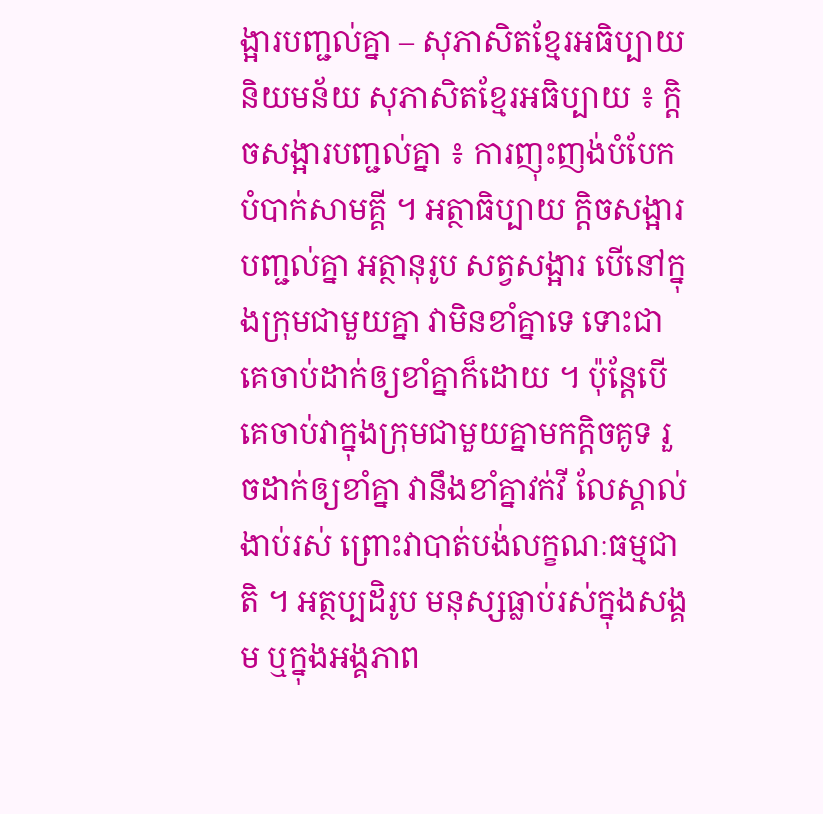ង្អារបញ្ជល់គ្នា – សុភាសិតខ្មែរអធិប្បាយ
និយមន័យ សុភាសិតខ្មែរអធិប្បាយ ៖ ក្តិចសង្អារបញ្ជល់គ្នា ៖ ការញុះញង់បំបែកបំបាក់សាមគ្គី ។ អត្ថាធិប្បាយ ក្តិចសង្អារបញ្ជល់គ្នា អត្ថានុរូប សត្វសង្អារ បើនៅក្នុងក្រុមជាមួយគ្នា វាមិនខាំគ្នាទេ ទោះជាគេចាប់ដាក់ឲ្យខាំគ្នាក៏ដោយ ។ ប៉ុន្តែបើគេចាប់វាក្នុងក្រុមជាមួយគ្នាមកក្ដិចគូទ រួចដាក់ឲ្យខាំគ្នា វានឹងខាំគ្នាវក់វី លែស្គាល់ងាប់រស់ ព្រោះវាបាត់បង់លក្ខណៈធម្មជាតិ ។ អត្ថប្បដិរូប មនុស្សធ្លាប់រស់ក្នុងសង្គម ឬក្នុងអង្គភាព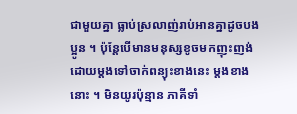ជាមួយគ្នា ធ្លាប់ស្រលាញ់រាប់អានគ្នាដូចបងប្អូន ។ ប៉ុន្តែបើមានមនុស្សខូចមកញុះញង់ ដោយម្ដងទៅចាក់ពន្យុះខាងនេះ ម្ដងខាងនោះ ។ មិនយូរប៉ុន្មាន ភាគីទាំ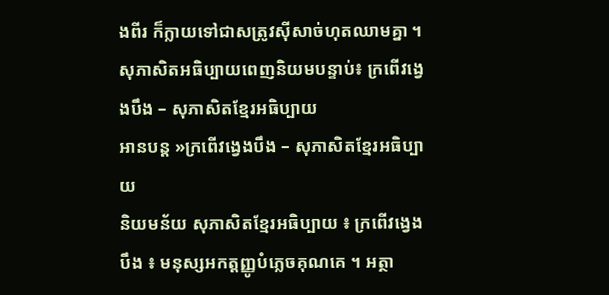ងពីរ ក៏ក្លាយទៅជាសត្រូវស៊ីសាច់ហុតឈាមគ្នា ។ សុភាសិតអធិប្បាយពេញនិយមបន្ទាប់៖ ក្រពើវង្វេងបឹង – សុភាសិតខ្មែរអធិប្បាយ
អានបន្ត »ក្រពើវង្វេងបឹង – សុភាសិតខ្មែរអធិប្បាយ
និយមន័យ សុភាសិតខ្មែរអធិប្បាយ ៖ ក្រពើវង្វេងបឹង ៖ មនុស្សអកត្តញ្ញូបំភ្លេចគុណគេ ។ អត្ថា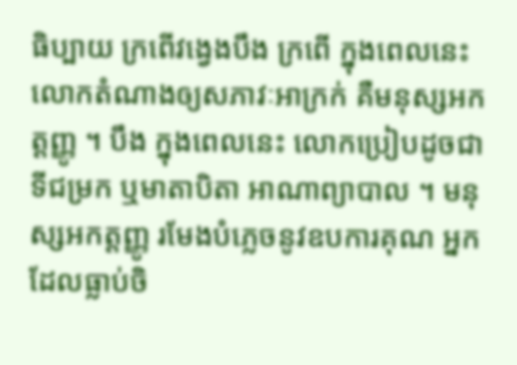ធិប្បាយ ក្រពើវង្វេងបឹង ក្រពើ ក្នុងពេលនេះ លោកតំណាងឲ្យសភាវៈអាក្រក់ គឺមនុស្សអកត្តញ្ញូ ។ បឹង ក្នុងពេលនេះ លោកប្រៀបដូចជាទីជម្រក ឬមាតាបិតា អាណាព្យាបាល ។ មនុស្សអកត្តញ្ញូ រមែងបំភ្លេចនូវឧបការគុណ អ្នកដែលធ្លាប់ចិ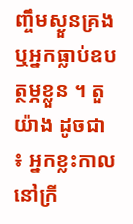ញ្ចឹមស្ងួនគ្រង ឬអ្នកធ្លាប់ឧបត្ថម្ភខ្លួន ។ តួយ៉ាង ដូចជា ៖ អ្នកខ្លះកាលនៅក្រី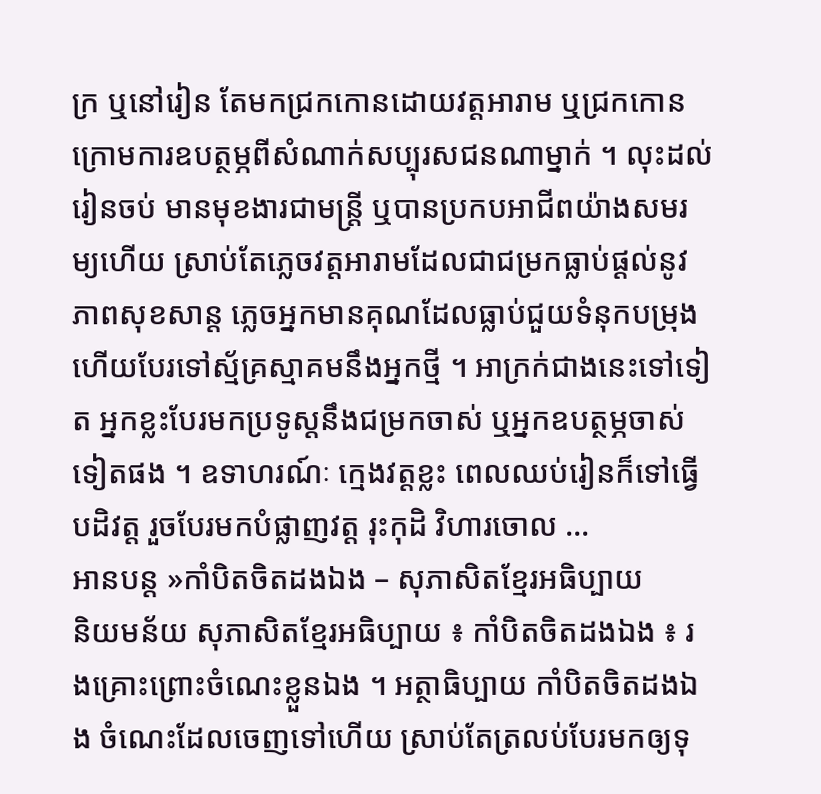ក្រ ឬនៅរៀន តែមកជ្រកកោនដោយវត្តអារាម ឬជ្រកកោនក្រោមការឧបត្ថម្ភពីសំណាក់សប្បុរសជនណាម្នាក់ ។ លុះដល់រៀនចប់ មានមុខងារជាមន្ត្រី ឬបានប្រកបអាជីពយ៉ាងសមរម្យហើយ ស្រាប់តែភ្លេចវត្តអារាមដែលជាជម្រកធ្លាប់ផ្ដល់នូវភាពសុខសាន្ត ភ្លេចអ្នកមានគុណដែលធ្លាប់ជួយទំនុកបម្រុង ហើយបែរទៅស្ម័គ្រស្មាគមនឹងអ្នកថ្មី ។ អាក្រក់ជាងនេះទៅទៀត អ្នកខ្លះបែរមកប្រទូស្តនឹងជម្រកចាស់ ឬអ្នកឧបត្ថម្ភចាស់ទៀតផង ។ ឧទាហរណ៍ៈ ក្មេងវត្តខ្លះ ពេលឈប់រៀនក៏ទៅធ្វើបដិវត្ត រួចបែរមកបំផ្លាញវត្ត រុះកុដិ វិហារចោល …
អានបន្ត »កាំបិតចិតដងឯង – សុភាសិតខ្មែរអធិប្បាយ
និយមន័យ សុភាសិតខ្មែរអធិប្បាយ ៖ កាំបិតចិតដងឯង ៖ រងគ្រោះព្រោះចំណេះខ្លួនឯង ។ អត្ថាធិប្បាយ កាំបិតចិតដងឯង ចំណេះដែលចេញទៅហើយ ស្រាប់តែត្រលប់បែរមកឲ្យទុ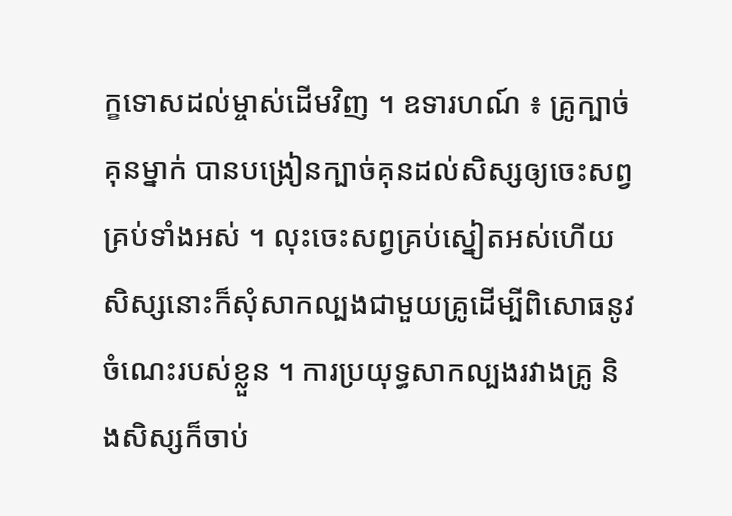ក្ខទោសដល់ម្ចាស់ដើមវិញ ។ ឧទារហណ៍ ៖ គ្រូក្បាច់គុនម្នាក់ បានបង្រៀនក្បាច់គុនដល់សិស្សឲ្យចេះសព្វគ្រប់ទាំងអស់ ។ លុះចេះសព្វគ្រប់ស្នៀតអស់ហើយ សិស្សនោះក៏សុំសាកល្បងជាមួយគ្រូដើម្បីពិសោធនូវចំណេះរបស់ខ្លួន ។ ការប្រយុទ្ធសាកល្បងរវាងគ្រូ និងសិស្សក៏ចាប់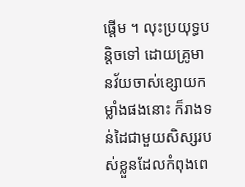ផ្ដើម ។ លុះប្រយុទ្ធបន្តិចទៅ ដោយគ្រូមានវ័យចាស់ខ្សោយកម្លាំងផងនោះ ក៏រាងទន់ដៃជាមួយសិស្សរបស់ខ្លួនដែលកំពុងពេ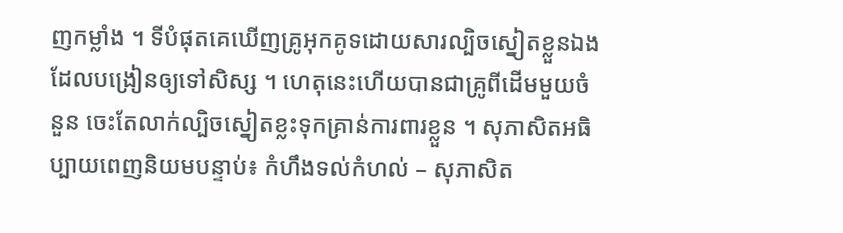ញកម្លាំង ។ ទីបំផុតគេឃើញគ្រូអុកគូទដោយសារល្បិចស្នៀតខ្លួនឯងដែលបង្រៀនឲ្យទៅសិស្ស ។ ហេតុនេះហើយបានជាគ្រូពីដើមមួយចំនួន ចេះតែលាក់ល្បិចស្នៀតខ្លះទុកគ្រាន់ការពារខ្លួន ។ សុភាសិតអធិប្បាយពេញនិយមបន្ទាប់៖ កំហឹងទល់កំហល់ – សុភាសិត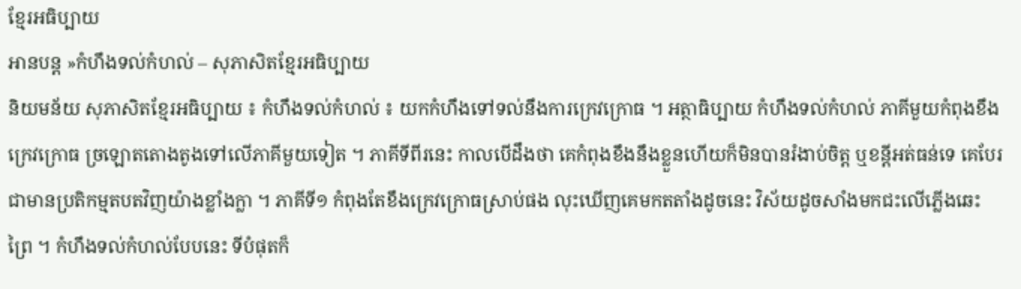ខ្មែរអធិប្បាយ
អានបន្ត »កំហឹងទល់កំហល់ – សុភាសិតខ្មែរអធិប្បាយ
និយមន័យ សុភាសិតខ្មែរអធិប្បាយ ៖ កំហឹងទល់កំហល់ ៖ យកកំហឹងទៅទល់នឹងការក្រេវក្រោធ ។ អត្ថាធិប្បាយ កំហឹងទល់កំហល់ ភាគីមួយកំពុងខឹងក្រេវក្រោធ ច្រឡោតតោងតូងទៅលើភាគីមួយទៀត ។ ភាគីទីពីរនេះ កាលបើដឹងថា គេកំពុងខឹងនឹងខ្លួនហើយក៏មិនបានរំងាប់ចិត្ត ឬខន្តីអត់ធន់ទេ គេបែរជាមានប្រតិកម្មតបតវិញយ៉ាងខ្លាំងក្លា ។ ភាគីទី១ កំពុងតែខឹងក្រេវក្រោធស្រាប់ផង លុះឃើញគេមកតតាំងដូចនេះ វិស័យដូចសាំងមកជះលើភ្លើងឆេះព្រៃ ។ កំហឹងទល់កំហល់បែបនេះ ទីបំផុតក៏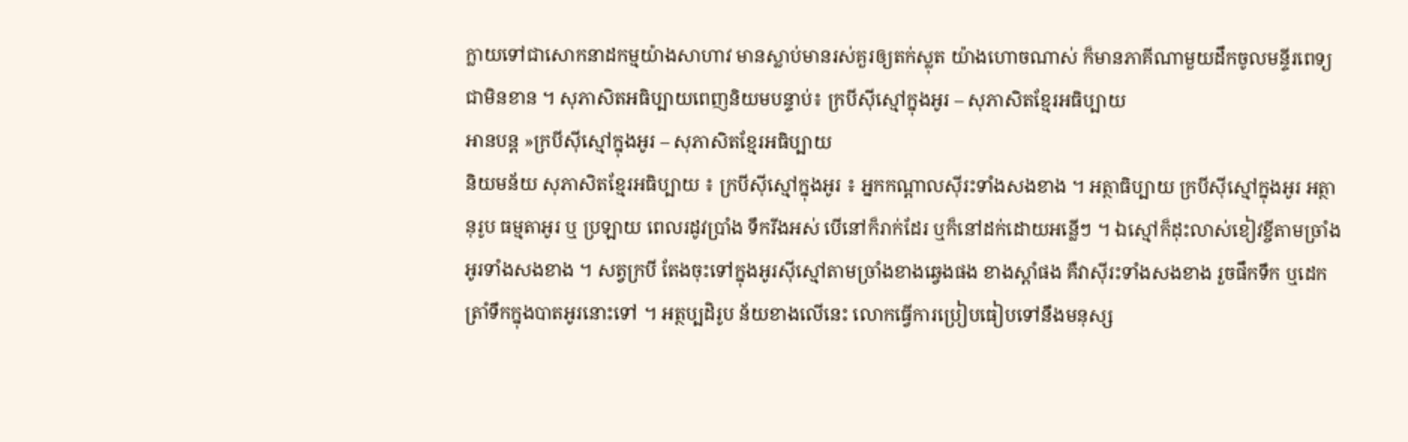ក្លាយទៅជាសោកនាដកម្មយ៉ាងសាហាវ មានស្លាប់មានរស់គួរឲ្យតក់ស្លុត យ៉ាងហោចណាស់ ក៏មានភាគីណាមួយដឹកចូលមន្ទីរពេទ្យជាមិនខាន ។ សុភាសិតអធិប្បាយពេញនិយមបន្ទាប់៖ ក្របីស៊ីស្មៅក្នុងអូរ – សុភាសិតខ្មែរអធិប្បាយ
អានបន្ត »ក្របីស៊ីស្មៅក្នុងអូរ – សុភាសិតខ្មែរអធិប្បាយ
និយមន័យ សុភាសិតខ្មែរអធិប្បាយ ៖ ក្របីស៊ីស្មៅក្នុងអូរ ៖ អ្នកកណ្ដាលស៊ីរះទាំងសងខាង ។ អត្ថាធិប្បាយ ក្របីស៊ីស្មៅក្នុងអូរ អត្ថានុរូប ធម្មតាអូរ ឬ ប្រឡាយ ពេលរដូវប្រាំង ទឹករីងអស់ បើនៅក៏រាក់ដែរ ឬក៏នៅដក់ដោយអន្លើៗ ។ ឯស្មៅក៏ដុះលាស់ខៀវខ្ចីតាមច្រាំងអូរទាំងសងខាង ។ សត្វក្របី តែងចុះទៅក្នុងអូរស៊ីស្មៅតាមច្រាំងខាងឆ្វេងផង ខាងស្ដាំផង គឺវាស៊ីរះទាំងសងខាង រួចផឹកទឹក ឬដេកត្រាំទឹកក្នុងបាតអូរនោះទៅ ។ អត្ថប្បដិរូប ន័យខាងលើនេះ លោកធ្វើការប្រៀបធៀបទៅនឹងមនុស្ស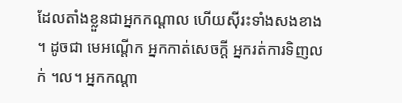ដែលតាំងខ្លួនជាអ្នកកណ្ដាល ហើយស៊ីរះទាំងសងខាង ។ ដូចជា មេអណ្ដើក អ្នកកាត់សេចក្ដី អ្នករត់ការទិញលក់ ។ល។ អ្នកកណ្ដា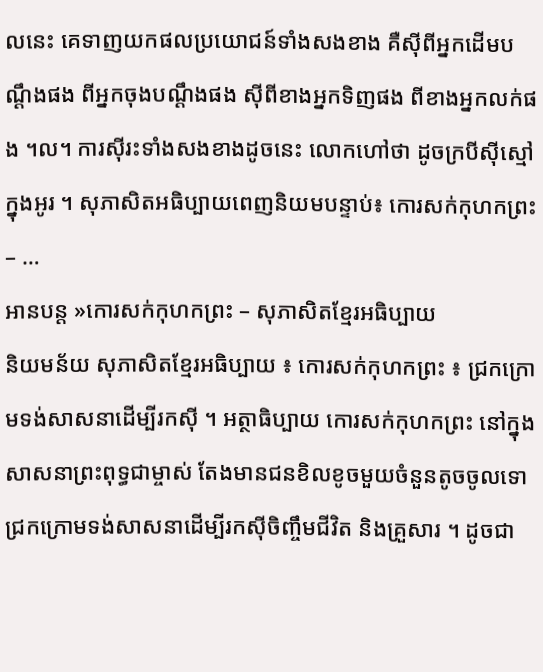លនេះ គេទាញយកផលប្រយោជន៍ទាំងសងខាង គឺស៊ីពីអ្នកដើមបណ្ដឹងផង ពីអ្នកចុងបណ្ដឹងផង ស៊ីពីខាងអ្នកទិញផង ពីខាងអ្នកលក់ផង ។ល។ ការស៊ីរះទាំងសងខាងដូចនេះ លោកហៅថា ដូចក្របីស៊ីស្មៅក្នុងអូរ ។ សុភាសិតអធិប្បាយពេញនិយមបន្ទាប់៖ កោរសក់កុហកព្រះ – …
អានបន្ត »កោរសក់កុហកព្រះ – សុភាសិតខ្មែរអធិប្បាយ
និយមន័យ សុភាសិតខ្មែរអធិប្បាយ ៖ កោរសក់កុហកព្រះ ៖ ជ្រកក្រោមទង់សាសនាដើម្បីរកស៊ី ។ អត្ថាធិប្បាយ កោរសក់កុហកព្រះ នៅក្នុងសាសនាព្រះពុទ្ធជាម្ចាស់ តែងមានជនខិលខូចមួយចំនួនតូចចូលទោជ្រកក្រោមទង់សាសនាដើម្បីរកស៊ីចិញ្ចឹមជីវិត និងគ្រួសារ ។ ដូចជា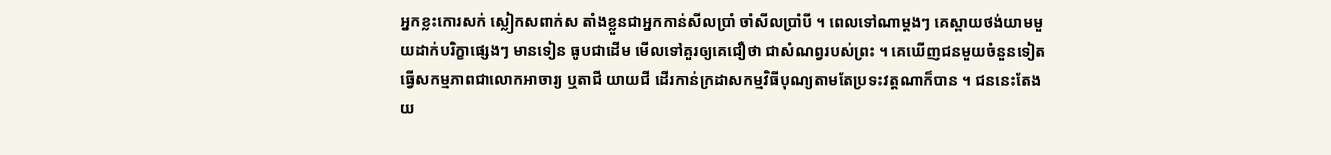អ្នកខ្លះកោរសក់ ស្លៀកសពាក់ស តាំងខ្លួនជាអ្នកកាន់សីលប្រាំ ចាំសីលប្រាំបី ។ ពេលទៅណាម្ដងៗ គេស្ពាយថង់យាមមួយដាក់បរិក្ខាផ្សេងៗ មានទៀន ធូបជាដើម មើលទៅគួរឲ្យគេជឿថា ជាសំណព្វរបស់ព្រះ ។ គេឃើញជនមួយចំនួនទៀត ធ្វើសកម្មភាពជាលោកអាចារ្យ ឬតាជី យាយជី ដើរកាន់ក្រដាសកម្មវិធីបុណ្យតាមតែប្រទះវត្តណាក៏បាន ។ ជននេះតែងយ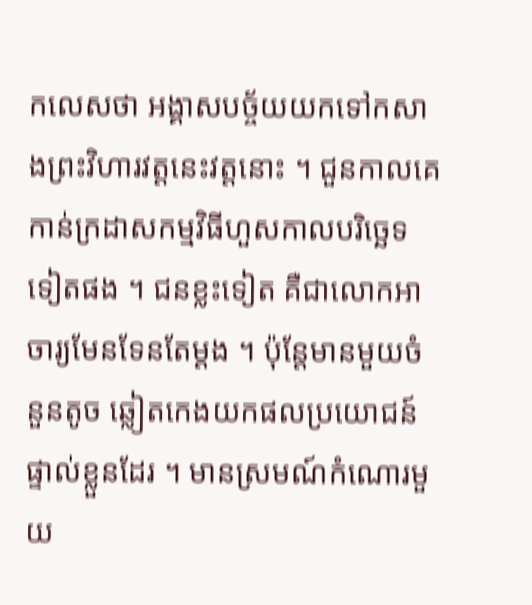កលេសថា អង្គាសបច្ច័យយកទៅកសាងព្រះវិហារវត្តនេះវត្តនោះ ។ ជួនកាលគេកាន់ក្រដាសកម្មវិធីហួសកាលបរិច្ឆេទទៀតផង ។ ជនខ្លះទៀត គឺជាលោកអាចារ្យមែនទែនតែម្ដង ។ ប៉ុន្តែមានមួយចំនួនតូច ឆ្លៀតកេងយកផលប្រយោជន៍ផ្ទាល់ខ្លួនដែរ ។ មានស្រមណ៍កំណោរមួយ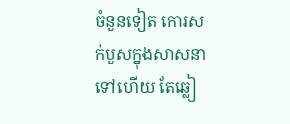ចំនួនទៀត កោរសក់បួសក្នុងសាសនាទៅហើយ តែឆ្លៀ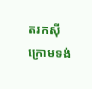តរកស៊ីក្រោមទង់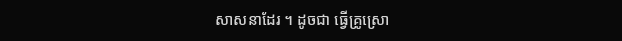សាសនាដែរ ។ ដូចជា ធ្វើគ្រូស្រោ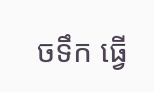ចទឹក ធ្វើ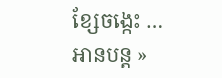ខ្សែចង្កេះ …
អានបន្ត »